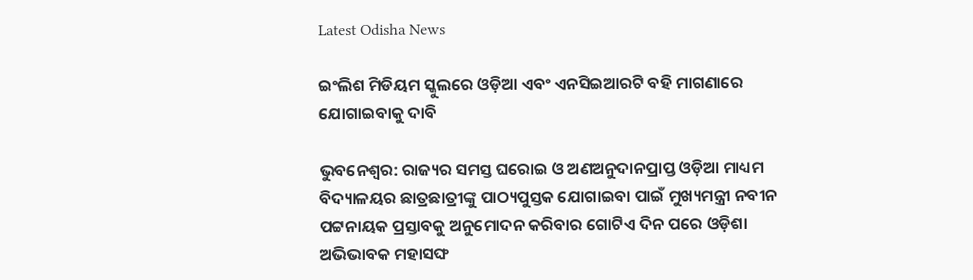Latest Odisha News

ଇଂଲିଶ ମିଡିୟମ ସ୍କୁଲରେ ଓଡ଼ିଆ ଏବଂ ଏନସିଇଆରଟି ବହି ମାଗଣାରେ ଯୋଗାଇବାକୁ ଦାବି

ଭୁବନେଶ୍ୱର: ରାଜ୍ୟର ସମସ୍ତ ଘରୋଇ ଓ ଅଣଅନୁଦାନପ୍ରାପ୍ତ ଓଡ଼ିଆ ମାଧ୍ୟମ ବିଦ୍ୟାଳୟର ଛାତ୍ରଛାତ୍ରୀଙ୍କୁ ପାଠ୍ୟପୁସ୍ତକ ଯୋଗାଇବା ପାଇଁ ମୁଖ୍ୟମନ୍ତ୍ରୀ ନବୀନ ପଟ୍ଟନାୟକ ପ୍ରସ୍ତାବକୁ ଅନୁମୋଦନ କରିବାର ଗୋଟିଏ ଦିନ ପରେ ଓଡ଼ିଶା ଅଭିଭାବକ ମହାସଙ୍ଘ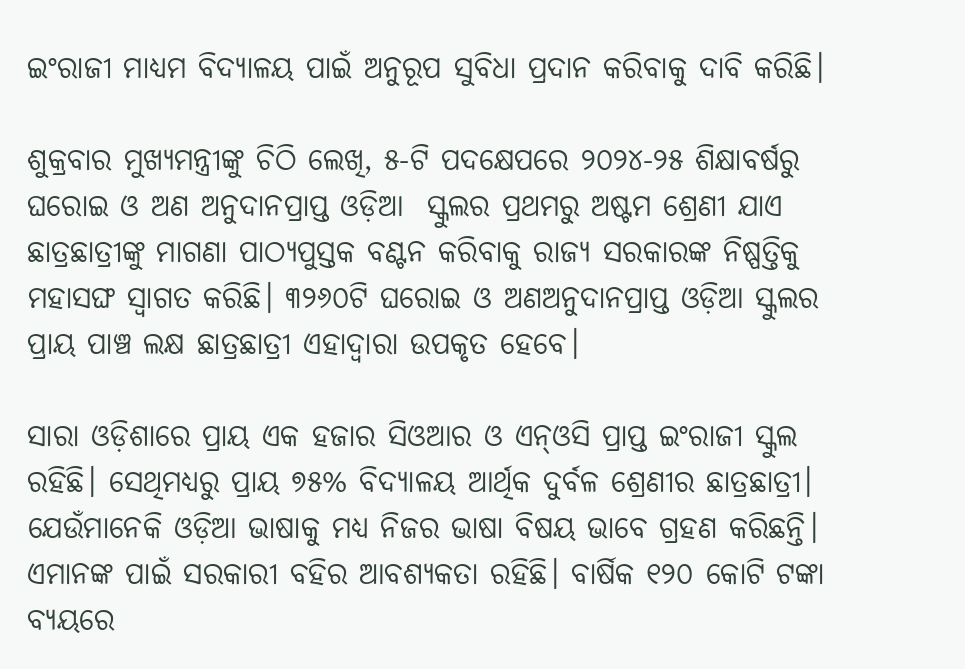ଇଂରାଜୀ ମାଧ୍ୟମ ବିଦ୍ୟାଳୟ ପାଇଁ ଅନୁରୂପ ସୁବିଧା ପ୍ରଦାନ କରିବାକୁ ଦାବି କରିଛି।

ଶୁକ୍ରବାର ମୁଖ୍ୟମନ୍ତ୍ରୀଙ୍କୁ ଚିଠି ଲେଖି, ୫-ଟି ପଦକ୍ଷେପରେ ୨୦୨୪-୨୫ ଶିକ୍ଷାବର୍ଷରୁ ଘରୋଇ ଓ ଅଣ ଅନୁଦାନପ୍ରାପ୍ତ ଓଡ଼ିଆ  ସ୍କୁଲର ପ୍ରଥମରୁ ଅଷ୍ଟମ ଶ୍ରେଣୀ ଯାଏ ଛାତ୍ରଛାତ୍ରୀଙ୍କୁ ମାଗଣା ପାଠ୍ୟପୁସ୍ତକ ବଣ୍ଟନ କରିବାକୁ ରାଜ୍ୟ ସରକାରଙ୍କ ନିଷ୍ପତ୍ତିକୁ ମହାସଙ୍ଘ ସ୍ୱାଗତ କରିଛି। ୩୨୬୦ଟି ଘରୋଇ ଓ ଅଣଅନୁଦାନପ୍ରାପ୍ତ ଓଡ଼ିଆ ସ୍କୁଲର ପ୍ରାୟ ପାଞ୍ଚ ଲକ୍ଷ ଛାତ୍ରଛାତ୍ରୀ ଏହାଦ୍ୱାରା ଉପକୃତ ହେବେ।

ସାରା ଓଡ଼ିଶାରେ ପ୍ରାୟ ଏକ ହଜାର ସିଓଆର ଓ ଏନ୍ଓସି ପ୍ରାପ୍ତ ଇଂରାଜୀ ସ୍କୁଲ ରହିଛି। ସେଥିମଧ୍ୟରୁ ପ୍ରାୟ ୭୫% ବିଦ୍ୟାଳୟ ଆର୍ଥିକ ଦୁର୍ବଳ ଶ୍ରେଣୀର ଛାତ୍ରଛାତ୍ରୀ। ଯେଉଁମାନେକି ଓଡ଼ିଆ ଭାଷାକୁ ମଧ୍ୟ ନିଜର ଭାଷା ବିଷୟ ଭାବେ ଗ୍ରହଣ କରିଛନ୍ତି। ଏମାନଙ୍କ ପାଇଁ ସରକାରୀ ବହିର ଆବଶ୍ୟକତା ରହିଛି। ବାର୍ଷିକ ୧୨୦ କୋଟି ଟଙ୍କା ବ୍ୟୟରେ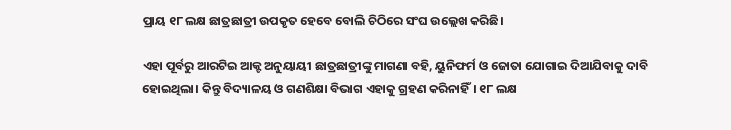ପ୍ରାୟ ୧୮ ଲକ୍ଷ ଛାତ୍ରଛାତ୍ରୀ ଉପକୃତ ହେବେ ବୋଲି ଚିଠିରେ ସଂଘ ଉଲ୍ଲେଖ କରିଛି।

ଏହା ପୂର୍ବରୁ ଆରଟିଇ ଆକ୍ଟ ଅନୁୟାୟୀ ଛାତ୍ରଛାତ୍ରୀଙ୍କୁ ମାଗଣା ବହି, ୟୁନିଫର୍ମ ଓ ଜୋତା ଯୋଗାଇ ଦିଆଯିବାକୁ ଦାବି ହୋଇଥିଲା। କିନ୍ତୁ ବିଦ୍ୟାଳୟ ଓ ଗଣଶିକ୍ଷା ବିଭାଗ ଏହାକୁ ଗ୍ରହଣ କରିନାହିଁ। ୧୮ ଲକ୍ଷ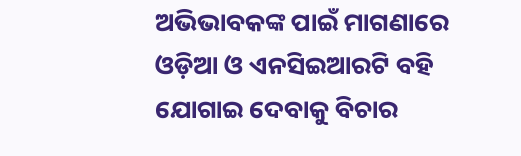ଅଭିଭାବକଙ୍କ ପାଇଁ ମାଗଣାରେ ଓଡ଼ିଆ ଓ ଏନସିଇଆରଟି ବହି ଯୋଗାଇ ଦେବାକୁ ବିଚାର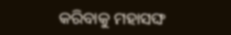କରିବାକୁ ମହାସଙ୍ଘ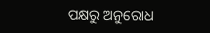ପକ୍ଷରୁ ଅନୁରୋଧ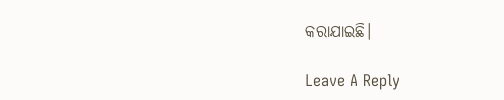କରାଯାଇଛି।

Leave A Reply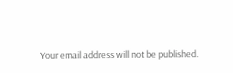Your email address will not be published.